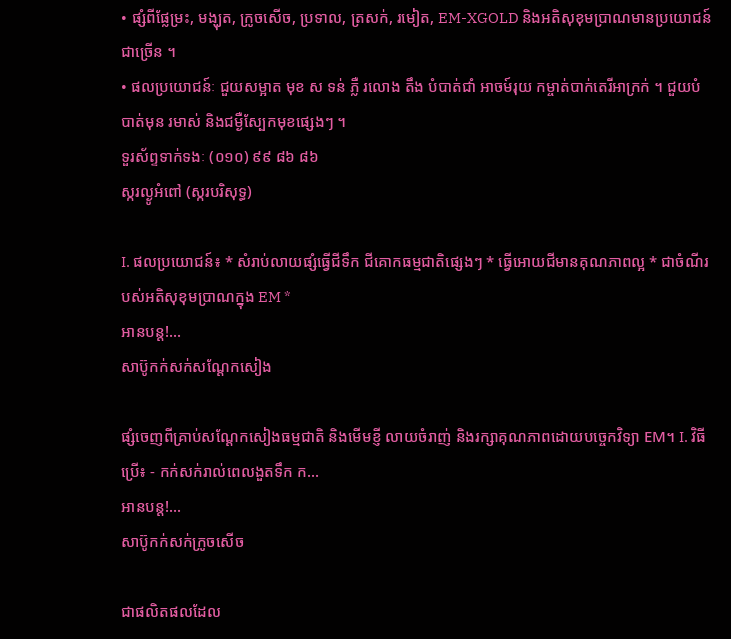• ផ្សំពីផ្លែម្រះ, មង្ឃុត, ក្រូចសើច, ប្រទាល, ត្រសក់, រមៀត, EM-XGOLD និងអតិសុខុមប្រាណមានប្រយោជន៍ជាច្រើន ។
• ផលប្រយោជន៍ៈ ជួយសម្អាត មុខ ស ទន់ ភ្លឺ រលោង តឹង បំបាត់ជាំ អាចម៍រុយ កម្ចាត់បាក់តេរីអាក្រក់ ។ ជួយបំបាត់មុន រមាស់ និងជម្ងឺស្បែកមុខផ្សេងៗ ។
ទួរស័ព្ទទាក់ទងៈ (០១០) ៩៩ ៨៦ ៨៦
ស្ករល្ងូអំពៅ (ស្ករបរិសុទ្ធ)

I. ផលប្រយោជន៍៖ * សំរាប់លាយផ្សំធ្វើជីទឹក ជីគោកធម្មជាតិផ្សេងៗ * ធ្វើអោយជីមានគុណភាពល្អ * ជាចំណីរបស់អតិសុខុមប្រាណក្នុង EM *
អានបន្ត!...
សាប៊ូកក់សក់សណ្តែកសៀង

ផ្សំចេញពីគ្រាប់សណ្តែកសៀងធម្មជាតិ និងមើមខ្ញី លាយចំរាញ់ និងរក្សាគុណភាពដោយបច្ចេកវិទ្យា EM។ I. វិធីប្រើ៖ - កក់សក់រាល់ពេលងួតទឹក ក...
អានបន្ត!...
សាប៊ូកក់សក់ក្រូចសើច

ជាផលិតផលដែល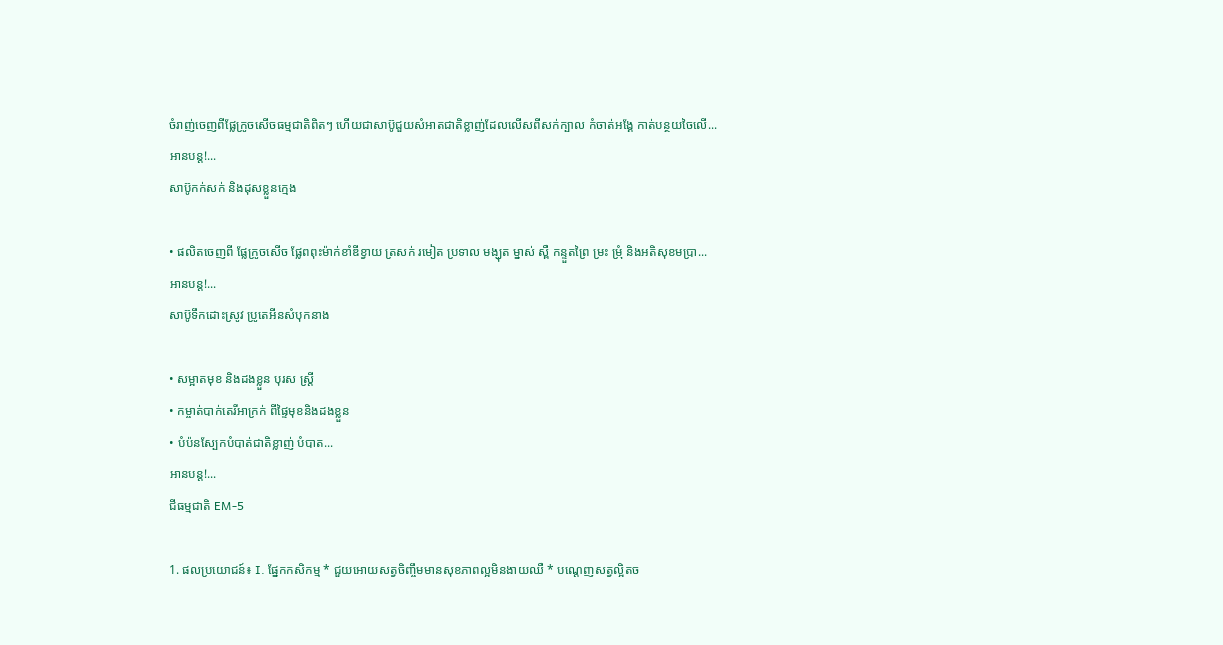ចំរាញ់ចេញពីផ្លែក្រូចសើចធម្មជាតិពិតៗ ហើយជាសាប៊ូជួយសំអាតជាតិខ្លាញ់ដែលលើសពីសក់ក្បាល កំចាត់អង្គែ កាត់បន្ថយចៃលើ...
អានបន្ត!...
សាប៊ូកក់សក់ និងដុសខ្លួនក្មេង

• ផលិតចេញពី ផ្លែក្រូចសើច ផ្លែពពុះម៉ាក់ខាំឌីខ្វាយ ត្រសក់ រមៀត ប្រទាល មង្ឃុត ម្នាស់ ស្ពឺ កន្ទួតព្រៃ ម្រះ ម្រុំ និងអតិសុខមប្រា...
អានបន្ត!...
សាប៊ូទឹកដោះស្រូវ ប្រូតេអីនសំបុកនាង

• សម្អាតមុខ និងដងខ្លួន បុរស ស្រ្តី
• កម្ចាត់បាក់តេរីអាក្រក់ ពីផ្ទៃមុខនិងដងខ្លួន
• បំប៉នស្បែកបំបាត់ជាតិខ្លាញ់ បំបាត...
អានបន្ត!...
ជីធម្មជាតិ EM-5

1. ផលប្រយោជន៍៖ I. ផ្នែកកសិកម្ម * ជួយអោយសត្វចិញ្ចឹមមានសុខភាពល្អមិនងាយឈឺ * បណ្តេញសត្វល្អិតច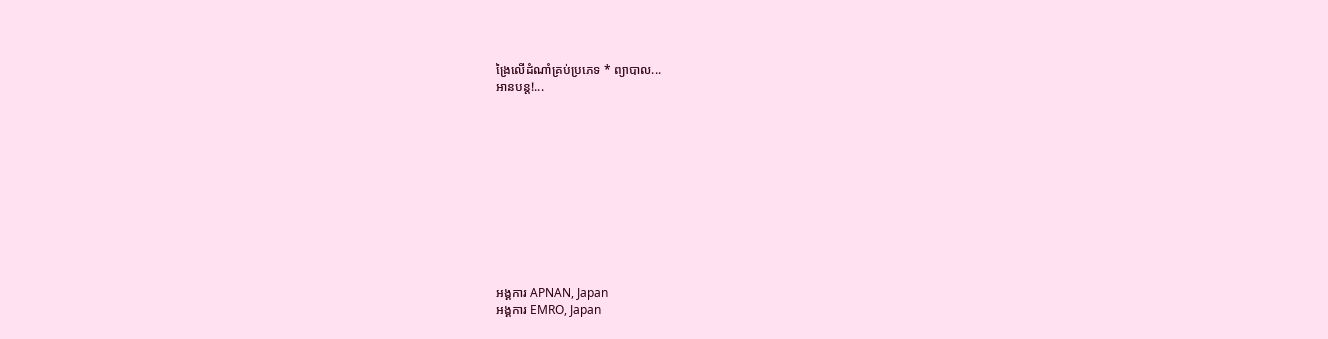ង្រៃលើដំណាំគ្រប់ប្រភេទ * ព្យាបាល...
អានបន្ត!...











អង្គការ APNAN, Japan
អង្គការ EMRO, Japan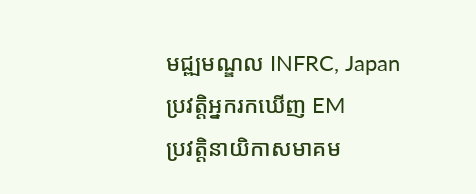មជ្ឍមណ្ឌល INFRC, Japan
ប្រវត្តិអ្នករកឃើញ EM
ប្រវត្តិនាយិកាសមាគម